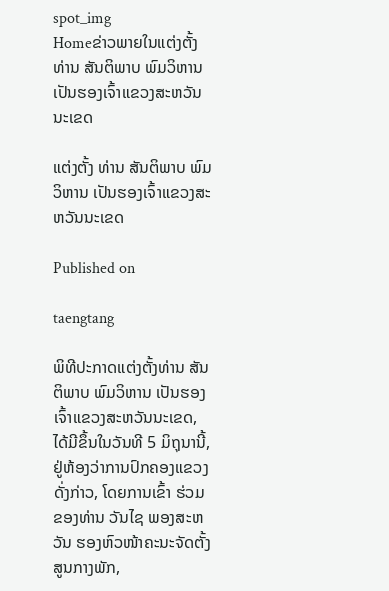spot_img
Homeຂ່າວພາຍໃນແຕ່ງຕັ້ງ ທ່ານ ສັນຕິພາບ ພົມວິຫານ ເປັນຮອງເຈົ້າແຂວງສະຫວັນນະເຂດ

ແຕ່ງຕັ້ງ ທ່ານ ສັນຕິພາບ ພົມວິຫານ ເປັນຮອງເຈົ້າແຂວງສະຫວັນນະເຂດ

Published on

taengtang

ພິທີປະກາດແຕ່ງຕັ້ງທ່ານ ສັນຕິພາບ ພົມວິຫານ ເປັນຮອງເຈົ້າແຂວງສະຫວັນນະເຂດ, ໄດ້ມີຂຶ້ນໃນວັນທີ 5 ມິຖຸນານີ້, ຢູ່ຫ້ອງວ່າການປົກຄອງແຂວງດັ່ງກ່າວ, ໂດຍການເຂົ້າ ຮ່ວມຂອງທ່ານ ວັນໄຊ ພອງສະຫວັນ ຮອງຫົວໜ້າຄະນະຈັດຕັ້ງ ສູນກາງພັກ,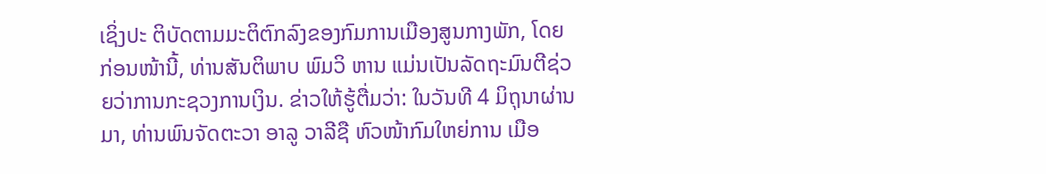ເຊິ່ງປະ ຕິບັດຕາມມະຕິຕົກລົງຂອງກົມການເມືອງສູນກາງພັກ, ໂດຍກ່ອນໜ້ານີ້, ທ່ານສັນຕິພາບ ພົມວິ ຫານ ແມ່ນເປັນລັດຖະມົນຕີຊ່ວຍວ່າການກະຊວງການເງິນ. ຂ່າວໃຫ້ຮູ້ຕື່ມວ່າ: ໃນວັນທີ 4 ມິຖຸນາຜ່ານມາ, ທ່ານພົນຈັດຕະວາ ອາລູ ວາລີຊື ຫົວໜ້າກົມໃຫຍ່ການ ເມືອ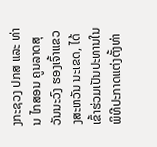ງກະຊວງ ປກສ ແລະ ທ່ານ ໄກສອນ ຄູນລາດສຸວັນນະວົງ ຮອງເຈົ້າແຂວງສະຫວັນ ນະເຂດ, ໄດ້ເຂົ້າຮ່ວມເປັນປະທານໃນພິທີປະກາດແຕ່ງຕັ້ງທ່າ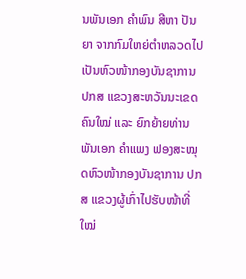ນພັນເອກ ຄຳພົນ ສີຫາ ປັນຍາ ຈາກກົມໃຫຍ່ຕຳຫລວດໄປເປັນຫົວໜ້າກອງບັນຊາການ ປກສ ແຂວງສະຫວັນນະເຂດຄົນໃໝ່ ແລະ ຍົກຍ້າຍທ່ານ ພັນເອກ ຄຳແພງ ຟອງສະໝຸດຫົວໜ້າກອງບັນຊາການ ປກສ ແຂວງຜູ້ເກົ່າໄປຮັບໜ້າທີ່ໃໝ່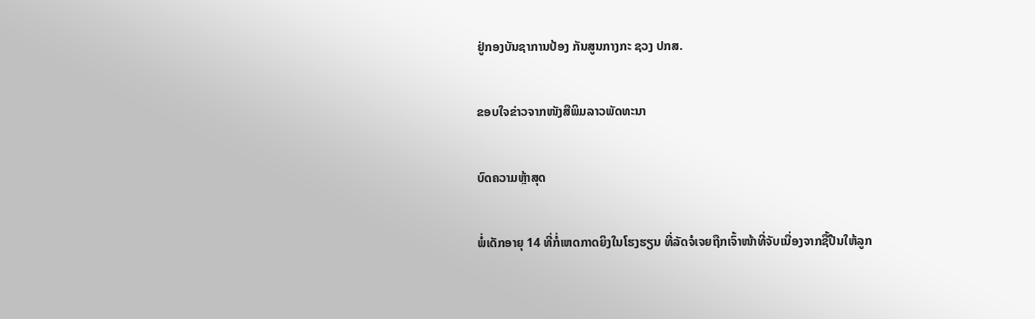ຢູ່ກອງບັນຊາການປ້ອງ ກັນສູນກາງກະ ຊວງ ປກສ.

ຂອບໃຈຂ່າວຈາກໜັງສືພິມລາວພັດທະນາ

ບົດຄວາມຫຼ້າສຸດ

ພໍ່ເດັກອາຍຸ 14 ທີ່ກໍ່ເຫດກາດຍິງໃນໂຮງຮຽນ ທີ່ລັດຈໍເຈຍຖືກເຈົ້າໜ້າທີ່ຈັບເນື່ອງຈາກຊື້ປືນໃຫ້ລູກ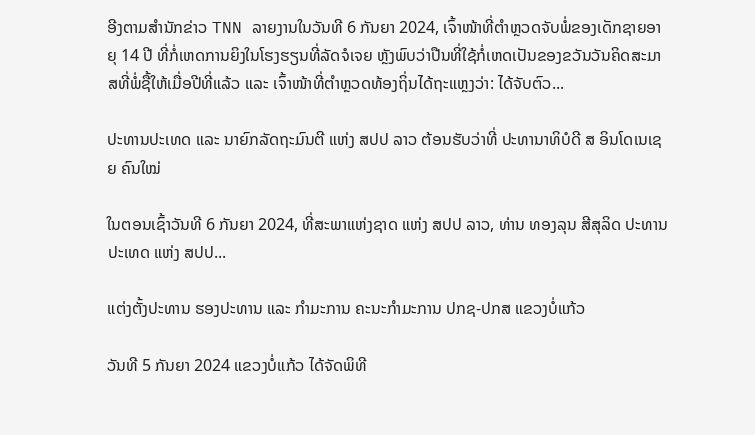ອີງຕາມສຳນັກຂ່າວ TNN ລາຍງານໃນວັນທີ 6 ກັນຍາ 2024, ເຈົ້າໜ້າທີ່ຕຳຫຼວດຈັບພໍ່ຂອງເດັກຊາຍອາຍຸ 14 ປີ ທີ່ກໍ່ເຫດການຍິງໃນໂຮງຮຽນທີ່ລັດຈໍເຈຍ ຫຼັງພົບວ່າປືນທີ່ໃຊ້ກໍ່ເຫດເປັນຂອງຂວັນວັນຄິດສະມາສທີ່ພໍ່ຊື້ໃຫ້ເມື່ອປີທີ່ແລ້ວ ແລະ ເຈົ້າໜ້າທີ່ຕຳຫຼວດທ້ອງຖິ່ນໄດ້ຖະແຫຼງວ່າ: ໄດ້ຈັບຕົວ...

ປະທານປະເທດ ແລະ ນາຍົກລັດຖະມົນຕີ ແຫ່ງ ສປປ ລາວ ຕ້ອນຮັບວ່າທີ່ ປະທານາທິບໍດີ ສ ອິນໂດເນເຊຍ ຄົນໃໝ່

ໃນຕອນເຊົ້າວັນທີ 6 ກັນຍາ 2024, ທີ່ສະພາແຫ່ງຊາດ ແຫ່ງ ສປປ ລາວ, ທ່ານ ທອງລຸນ ສີສຸລິດ ປະທານປະເທດ ແຫ່ງ ສປປ...

ແຕ່ງຕັ້ງປະທານ ຮອງປະທານ ແລະ ກຳມະການ ຄະນະກຳມະການ ປກຊ-ປກສ ແຂວງບໍ່ແກ້ວ

ວັນທີ 5 ກັນຍາ 2024 ແຂວງບໍ່ແກ້ວ ໄດ້ຈັດພິທີ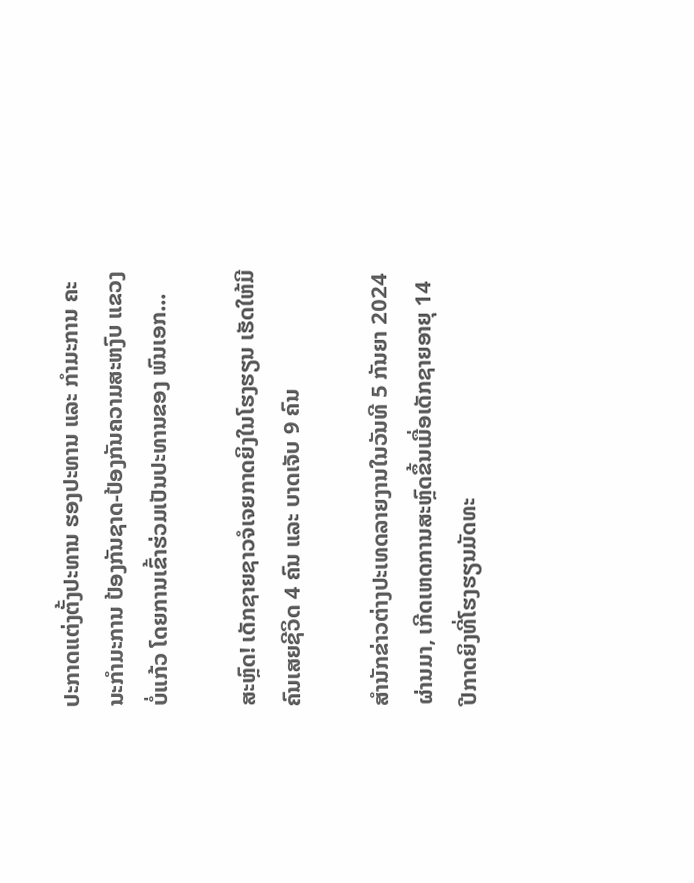ປະກາດແຕ່ງຕັ້ງປະທານ ຮອງປະທານ ແລະ ກຳມະການ ຄະນະກຳມະການ ປ້ອງກັນຊາດ-ປ້ອງກັນຄວາມສະຫງົບ ແຂວງບໍ່ແກ້ວ ໂດຍການເຂົ້າຮ່ວມເປັນປະທານຂອງ ພົນເອກ...

ສະຫຼົດ! ເດັກຊາຍຊາວຈໍເຈຍກາດຍິງໃນໂຮງຮຽນ ເຮັດໃຫ້ມີຄົນເສຍຊີວິດ 4 ຄົນ ແລະ ບາດເຈັບ 9 ຄົນ

ສຳນັກຂ່າວຕ່າງປະເທດລາຍງານໃນວັນທີ 5 ກັນຍາ 2024 ຜ່ານມາ, ເກີດເຫດການສະຫຼົດຂຶ້ນເມື່ອເດັກຊາຍອາຍຸ 14 ປີກາດຍິງທີ່ໂຮງຮຽນມັດທະ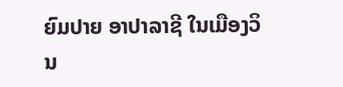ຍົມປາຍ ອາປາລາຊີ ໃນເມືອງວິນ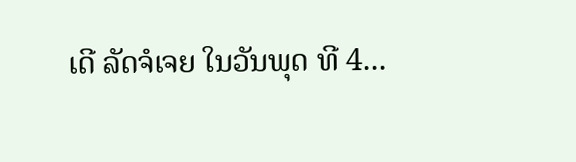ເດີ ລັດຈໍເຈຍ ໃນວັນພຸດ ທີ 4...